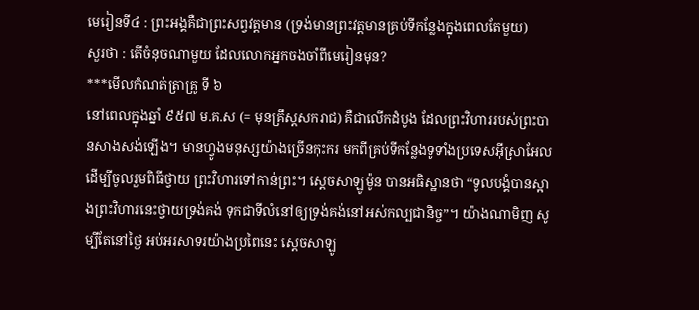មេរៀនទី៤ : ព្រះអង្គគឺជាព្រះសព្វវត្តមាន (ទ្រង់មានព្រះវត្តមានគ្រប់ទីកន្លែងក្នុងពេលតែមួយ)
សួរថា : តើចំនុចណាមួយ ដែលលោកអ្នកចងចាំពីមេរៀនមុន?
***មើលកំណត់ត្រាគ្រូ ទី ៦
នៅពេលក្នុងឆ្នាំ ៩៥៧ ម.គ.ស (= មុនគ្រឹស្តសករាជ) គឺជាលើកដំបូង ដែលព្រះវិហាររបស់ព្រះបានសាងសង់ឡើង។ មានហ្វូងមនុស្សយ៉ាងច្រើនកុះករ មកពីគ្រប់ទីកន្លែងទូទាំងប្រទេសអ៊ីស្រាអែល ដើម្បីចូលរួមពិធីថ្វាយ ព្រះវិហារទៅកាន់ព្រះ។ ស្តេចសាឡូម៉ូន បានអធិស្ឋានថា “ទូលបង្គំបានស្អាងព្រះវិហារនេះថ្វាយទ្រង់គង់ ទុកជាទីលំនៅឲ្យទ្រង់គង់នៅអស់កល្បជានិច្ច”។ យ៉ាងណាមិញ សូម្បីតែនៅថ្ងៃ អប់អរសាទរយ៉ាងប្រពៃនេះ ស្តេចសាឡូ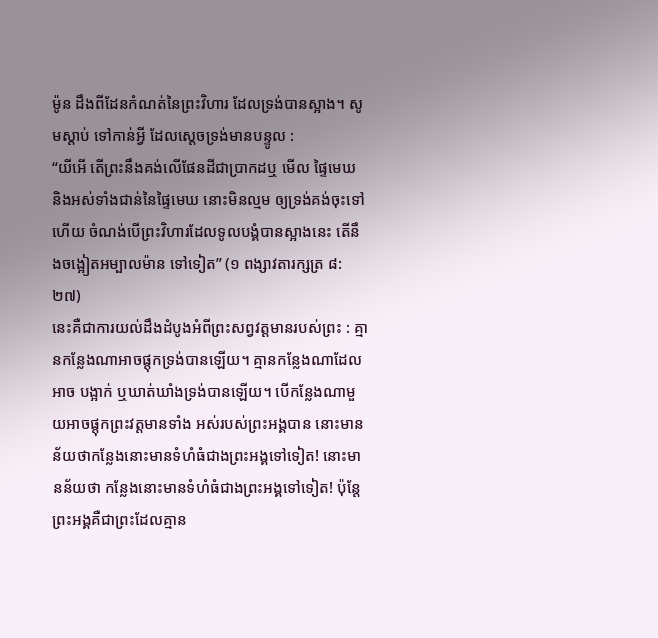ម៉ូន ដឹងពីដែនកំណត់នៃព្រះវិហារ ដែលទ្រង់បានស្អាង។ សូមស្តាប់ ទៅកាន់អ្វី ដែលស្តេចទ្រង់មានបន្ទូល :
“យីអើ តើព្រះនឹងគង់លើផែនដីជាប្រាកដឬ មើល ផ្ទៃមេឃ និងអស់ទាំងជាន់នៃផ្ទៃមេឃ នោះមិនល្មម ឲ្យទ្រង់គង់ចុះទៅហើយ ចំណង់បើព្រះវិហារដែលទូលបង្គំបានស្អាងនេះ តើនឹងចង្អៀតអម្បាលម៉ាន ទៅទៀត” (១ ពង្សាវតារក្សត្រ ៨:២៧)
នេះគឺជាការយល់ដឹងដំបូងអំពីព្រះសព្វវត្តមានរបស់ព្រះ : គ្មានកន្លែងណាអាចផ្តុកទ្រង់បានឡើយ។ គ្មានកន្លែងណាដែលអាច បង្អាក់ ឬឃាត់ឃាំងទ្រង់បានឡើយ។ បើកន្លែងណាមួយអាចផ្តុកព្រះវត្តមានទាំង អស់របស់ព្រះអង្គបាន នោះមានន័យថាកន្លែងនោះមានទំហំធំជាងព្រះអង្គទៅទៀត! នោះមានន័យថា កន្លែងនោះមានទំហំធំជាងព្រះអង្គទៅទៀត! ប៉ុន្តែព្រះអង្គគឺជាព្រះដែលគ្មាន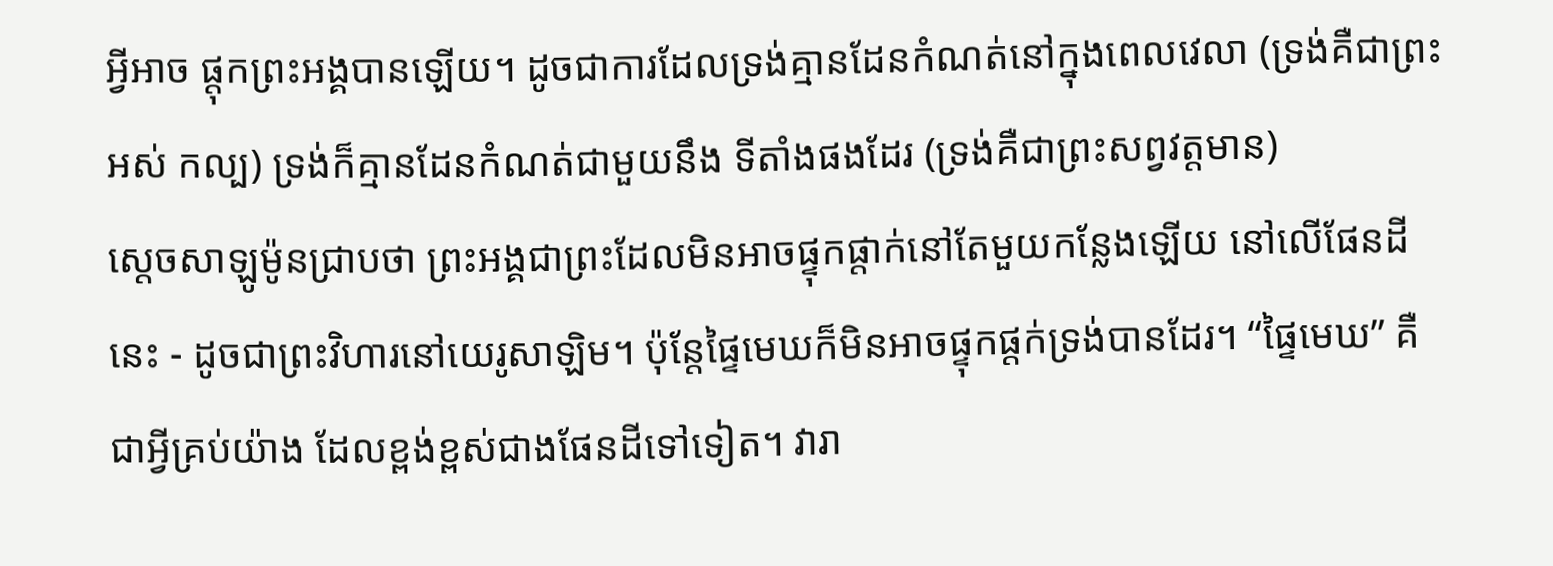អ្វីអាច ផ្តុកព្រះអង្គបានឡើយ។ ដូចជាការដែលទ្រង់គ្មានដែនកំណត់នៅក្នុងពេលវេលា (ទ្រង់គឺជាព្រះអស់ កល្ប) ទ្រង់ក៏គ្មានដែនកំណត់ជាមួយនឹង ទីតាំងផងដែរ (ទ្រង់គឺជាព្រះសព្វវត្តមាន)
ស្តេចសាឡូម៉ូនជ្រាបថា ព្រះអង្គជាព្រះដែលមិនអាចផ្ទុកផ្តាក់នៅតែមួយកន្លែងឡើយ នៅលើផែនដីនេះ - ដូចជាព្រះវិហារនៅយេរូសាឡិម។ ប៉ុន្តែផ្ទៃមេឃក៏មិនអាចផ្ទុកផ្តក់ទ្រង់បានដែរ។ “ផ្ទៃមេឃ” គឺជាអ្វីគ្រប់យ៉ាង ដែលខ្ពង់ខ្ពស់ជាងផែនដីទៅទៀត។ វារា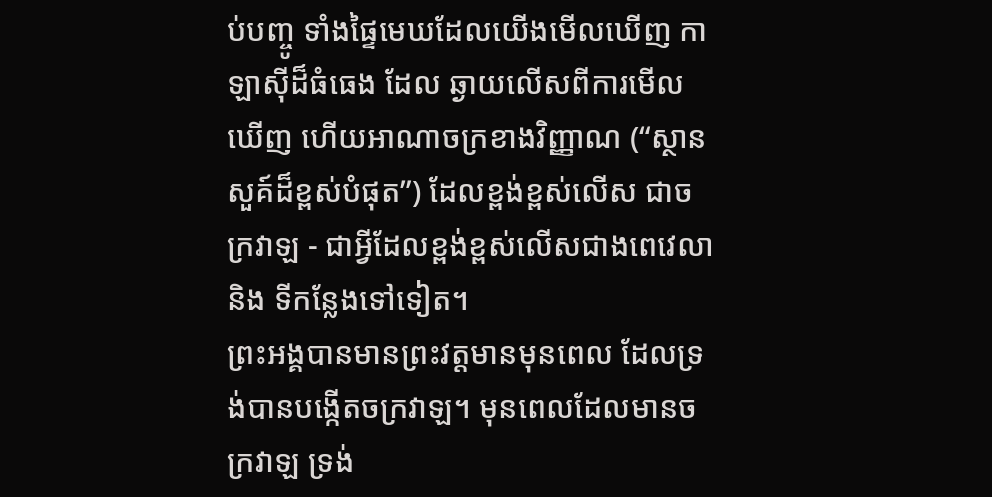ប់បញ្ចូ ទាំងផ្ទៃមេឃដែលយើងមើលឃើញ កាឡាស៊ីដ៏ធំធេង ដែល ឆ្ងាយលើសពីការមើលឃើញ ហើយអាណាចក្រខាងវិញ្ញាណ (“ស្ថានសួគ៍ដ៏ខ្ពស់បំផុត”) ដែលខ្ពង់ខ្ពស់លើស ជាចក្រវាឡ - ជាអ្វីដែលខ្ពង់ខ្ពស់លើសជាងពេវេលា និង ទីកន្លែងទៅទៀត។
ព្រះអង្គបានមានព្រះវត្តមានមុនពេល ដែលទ្រង់បានបង្កើតចក្រវាឡ។ មុនពេលដែលមានចក្រវាឡ ទ្រង់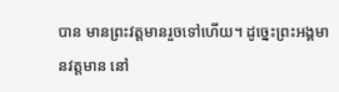បាន មានព្រះវត្តមានរួចទៅហើយ។ ដូច្នេះព្រះអង្គមានវត្តមាន នៅ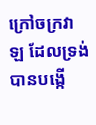ក្រៅចក្រវាឡ ដែលទ្រង់បានបង្កើ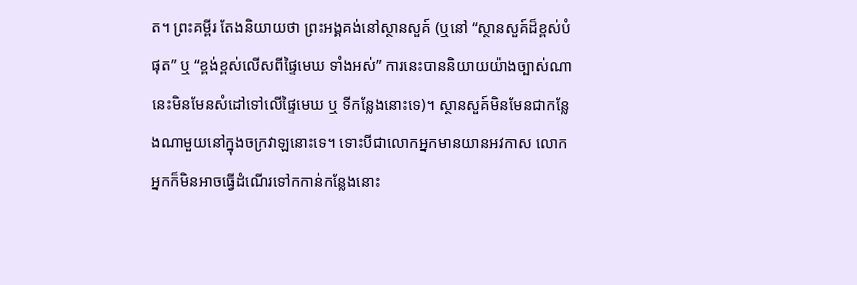ត។ ព្រះគម្ពីរ តែងនិយាយថា ព្រះអង្គគង់នៅស្ថានសួគ៍ (ឬនៅ “ស្ថានសួគ៍ដ៏ខ្ពស់បំផុត” ឬ “ខ្ពង់ខ្ពស់លើសពីផ្ទៃមេឃ ទាំងអស់” ការនេះបាននិយាយយ៉ាងច្បាស់ណា នេះមិនមែនសំដៅទៅលើផ្ទៃមេឃ ឬ ទីកន្លែងនោះទេ)។ ស្ថានសួគ៍មិនមែនជាកន្លែងណាមួយនៅក្នុងចក្រវាឡនោះទេ។ ទោះបីជាលោកអ្នកមានយានអវកាស លោក អ្នកក៏មិនអាចធ្វើដំណើរទៅកកាន់កន្លែងនោះ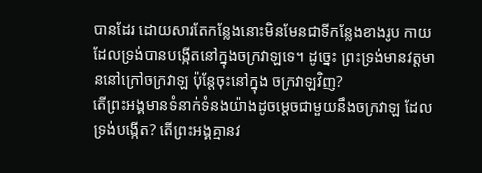បានដែរ ដោយសារតែកន្លែងនោះមិនមែនជាទីកន្លែងខាងរូប កាយ ដែលទ្រង់បានបង្កើតនៅក្នុងចក្រវាឡទេ។ ដូច្នេះ ព្រះទ្រង់មានវត្តមាននៅក្រៅចក្រវាឡ ប៉ុន្តែចុះនៅក្នុង ចក្រវាឡវិញ?
តើព្រះអង្គមានទំនាក់ទំនងយ៉ាងដូចម្តេចជាមួយនឹងចក្រវាឡ ដែលទ្រង់បង្កើត? តើព្រះអង្គគ្មានវ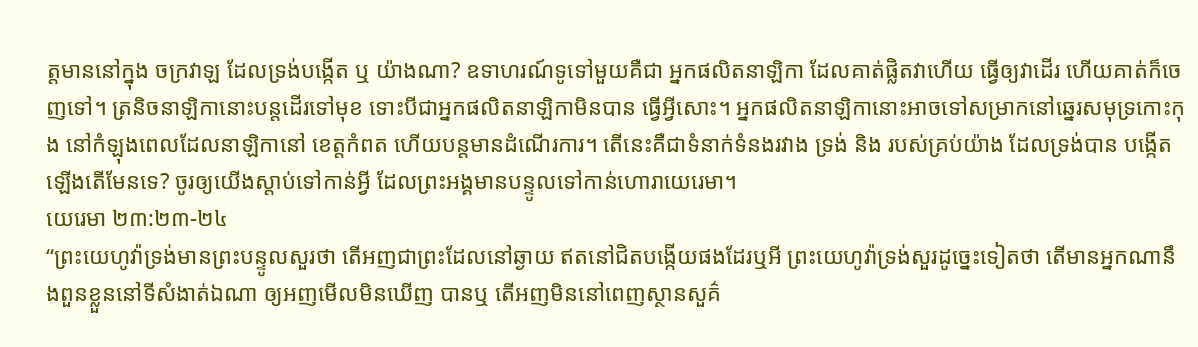ត្តមាននៅក្នុង ចក្រវាឡ ដែលទ្រង់បង្កើត ឬ យ៉ាងណា? ឧទាហរណ៍ទូទៅមួយគឺជា អ្នកផលិតនាឡិកា ដែលគាត់ផ្លិតវាហើយ ធ្វើឲ្យវាដើរ ហើយគាត់ក៏ចេញទៅ។ ត្រនិចនាឡិកានោះបន្តដើរទៅមុខ ទោះបីជាអ្នកផលិតនាឡិកាមិនបាន ធ្វើអ្វីសោះ។ អ្នកផលិតនាឡិកានោះអាចទៅសម្រាកនៅឆ្នេរសមុទ្រកោះកុង នៅកំឡុងពេលដែលនាឡិកានៅ ខេត្តកំពត ហើយបន្តមានដំណើរការ។ តើនេះគឺជាទំនាក់ទំនងរវាង ទ្រង់ និង របស់គ្រប់យ៉ាង ដែលទ្រង់បាន បង្កើតឡើងតើមែនទេ? ចូរឲ្យយើងស្តាប់ទៅកាន់អ្វី ដែលព្រះអង្គមានបន្ទូលទៅកាន់ហេារាយេរេមា។
យេរេមា ២៣:២៣-២៤
“ព្រះយេហូវ៉ាទ្រង់មានព្រះបន្ទូលសួរថា តើអញជាព្រះដែលនៅឆ្ងាយ ឥតនៅជិតបង្កើយផងដែរឬអី ព្រះយេហូវ៉ាទ្រង់សួរដូច្នេះទៀតថា តើមានអ្នកណានឹងពួនខ្លួននៅទីសំងាត់ឯណា ឲ្យអញមើលមិនឃើញ បានឬ តើអញមិននៅពេញស្ថានសួគ៌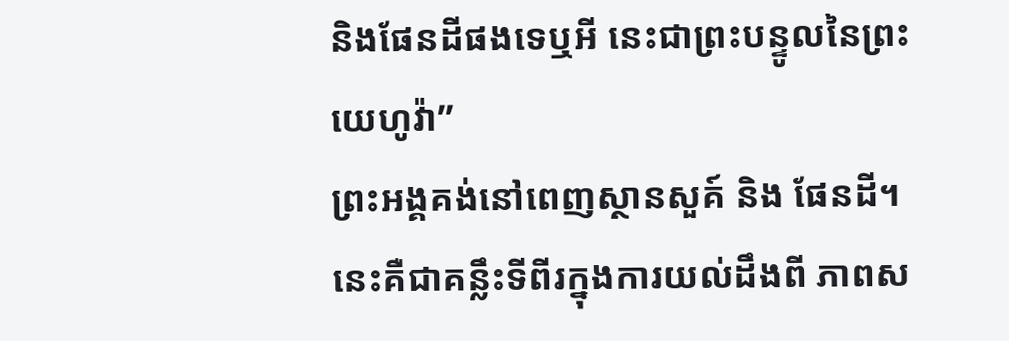និងផែនដីផងទេឬអី នេះជាព្រះបន្ទូលនៃព្រះយេហូវ៉ា”
ព្រះអង្គគង់នៅពេញស្ថានសួគ៍ និង ផែនដី។ នេះគឺជាគន្លឹះទីពីរក្នុងការយល់ដឹងពី ភាពស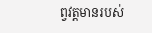ព្វវត្តមានរបស់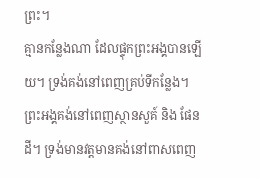ព្រះ។
គ្មានកន្លែងណា ដែលផ្ទុកព្រះអង្គបានឡើយ។ ទ្រង់គង់នៅពេញគ្រប់ទីកន្លែង។
ព្រះអង្គគង់នៅពេញស្ថានសួគ៍ និង ផែនដី។ ទ្រង់មានវត្តមានគង់នៅពាសពេញ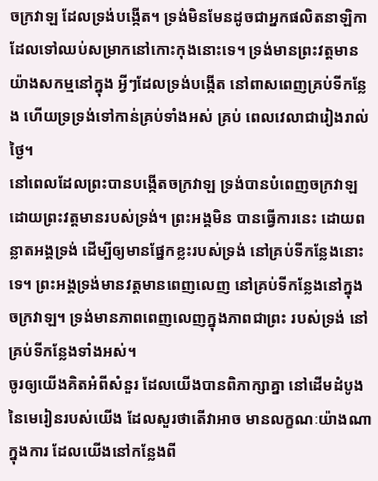ចក្រវាឡ ដែលទ្រង់បង្កើត។ ទ្រង់មិនមែនដូចជាអ្នកផលិតនាឡិកា ដែលទៅឈប់សម្រាកនៅកោះកុងនោះទេ។ ទ្រង់មានព្រះវត្តមានយ៉ាងសកម្មនៅក្នុង អ្វីៗដែលទ្រង់បង្កើត នៅពាសពេញគ្រប់ទីកន្លែង ហើយទ្រទ្រង់ទៅកាន់គ្រប់ទាំងអស់ គ្រប់ ពេលវេលាជារៀងរាល់ថ្ងៃ។
នៅពេលដែលព្រះបានបង្កើតចក្រវាឡ ទ្រង់បានបំពេញចក្រវាឡ ដោយព្រះវត្តមានរបស់ទ្រង់។ ព្រះអង្គមិន បានធ្វើការនេះ ដោយពន្លាតអង្គទ្រង់ ដើម្បីឲ្យមានផ្នែកខ្លះរបស់ទ្រង់ នៅគ្រប់ទីកន្លែងនោះទេ។ ព្រះអង្គទ្រង់មានវត្តមានពេញលេញ នៅគ្រប់ទីកន្លែងនៅក្នុងចក្រវាឡ។ ទ្រង់មានភាពពេញលេញក្នុងភាពជាព្រះ របស់ទ្រង់ នៅគ្រប់ទីកន្លែងទាំងអស់។
ចូរឲ្យយើងគិតអំពីសំនួរ ដែលយើងបានពិភាក្សាគ្នា នៅដើមដំបូងនៃមេរៀនរបស់យើង ដែលសួរថាតើវាអាច មានលក្ខណៈយ៉ាងណា ក្នុងការ ដែលយើងនៅកន្លែងពី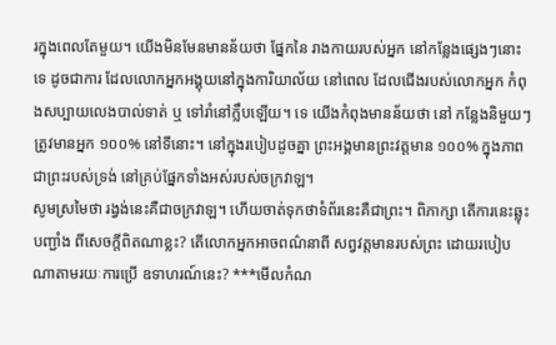រក្នុងពេលតែមួយ។ យើងមិនមែនមានន័យថា ផ្នែកនៃ រាងកាយរបស់អ្នក នៅកន្លែងផ្សេងៗនោះទេ ដូចជាការ ដែលលោកអ្នកអង្គុយនៅក្នុងការិយាល័យ នៅពេល ដែលជើងរបស់លោកអ្នក កំពុងសប្បាយលេងបាល់ទាត់ ឬ ទៅរាំនៅក្លឹបឡើយ។ ទេ យើងកំពុងមានន័យថា នៅ កន្លែងនិមួយៗ ត្រូវមានអ្នក ១០០% នៅទីនោះ។ នៅក្នុងរបៀបដូចគ្នា ព្រះអង្គមានព្រះវត្តមាន ១០០% ក្នុងភាពជាព្រះរបស់ទ្រង់ នៅគ្រប់ផ្នែកទាំងអស់របស់ចក្រវាឡ។
សូមស្រមៃថា រង្វង់នេះគឺជាចក្រវាឡ។ ហើយចាត់ទុកថាទំព័រនេះគឺជាព្រះ។ ពិភាក្សា តើការនេះឆ្លុះបញ្ជាំង ពីសេចក្តីពិតណាខ្លះ? តើលោកអ្នកអាចពណ៌នាពី សព្វវត្តមានរបស់ព្រះ ដោយរបៀបណាតាមរយៈការប្រើ ឧទាហរណ៍នេះ? ***មើលកំណ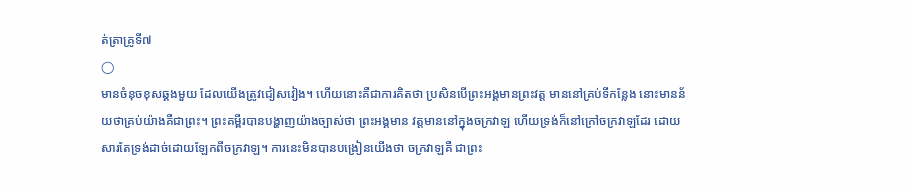ត់ត្រាគ្រូទី៧
◯
មានចំនុចខុសឆ្គងមួយ ដែលយើងត្រូវជៀសវៀង។ ហើយនោះគឺជាការគិតថា ប្រសិនបើព្រះអង្គមានព្រះវត្ត មាននៅគ្រប់ទីកន្លែង នោះមានន័យថាគ្រប់យ៉ាងគឺជាព្រះ។ ព្រះគម្ពីរបានបង្ហាញយ៉ាងច្បាស់ថា ព្រះអង្គមាន វត្តមាននៅក្នុងចក្រវាឡ ហើយទ្រង់ក៏នៅក្រៅចក្រវាឡដែរ ដោយសារតែទ្រង់ដាច់ដោយឡែកពីចក្រវាឡ។ ការនេះមិនបានបង្រៀនយើងថា ចក្រវាឡគឺ ជាព្រះ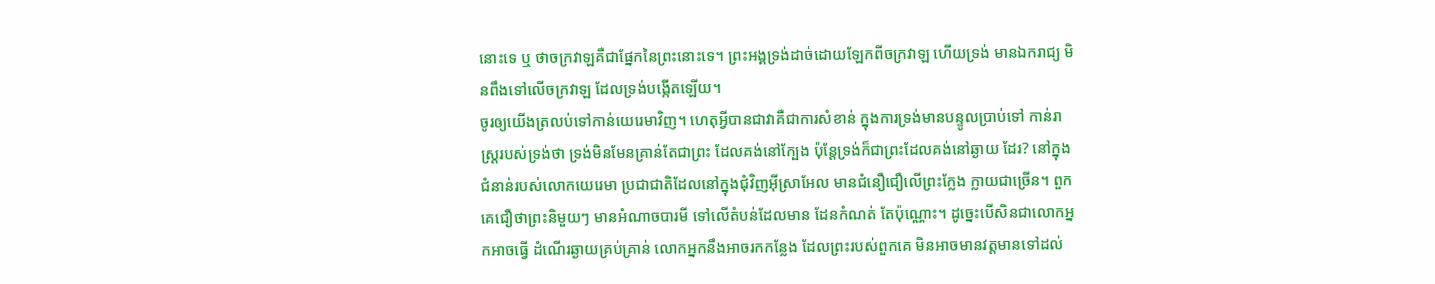នោះទេ ឬ ថាចក្រវាឡគឺជាផ្នែកនៃព្រះនោះទេ។ ព្រះអង្គទ្រង់ដាច់ដោយឡែកពីចក្រវាឡ ហើយទ្រង់ មានឯករាជ្យ មិនពឹងទៅលើចក្រវាឡ ដែលទ្រង់បង្កើតឡើយ។
ចូរឲ្យយើងត្រលប់ទៅកាន់យេរេមាវិញ។ ហេតុអ្វីបានជាវាគឺជាការសំខាន់ ក្នុងការទ្រង់មានបន្ទូលប្រាប់ទៅ កាន់រាស្ត្ររបស់ទ្រង់ថា ទ្រង់មិនមែនគ្រាន់តែជាព្រះ ដែលគង់នៅក្បែង ប៉ុន្តែទ្រង់ក៏ជាព្រះដែលគង់នៅឆ្ងាយ ដែរ? នៅក្នុងជំនាន់របស់លោកយេរេមា ប្រជាជាតិដែលនៅក្នុងជុំវិញអ៊ីស្រាអែល មានជំនឿជឿលើព្រះក្លែង ក្លាយជាច្រើន។ ពួកគេជឿថាព្រះនិមួយៗ មានអំណាចបារមី ទៅលើតំបន់ដែលមាន ដែនកំណត់ តែប៉ុណ្ណោះ។ ដូច្នេះបើសិនជាលោកអ្នកអាចធ្វើ ដំណើរឆ្ងាយគ្រប់គ្រាន់ លោកអ្នកនឹងអាចរកកន្លែង ដែលព្រះរបស់ពួកគេ មិនអាចមានវត្តមានទៅដល់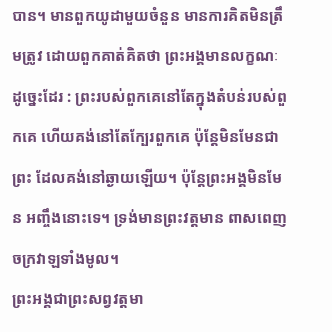បាន។ មានពួកយូដាមួយចំនួន មានការគិតមិនត្រឹមត្រូវ ដោយពួកគាត់គិតថា ព្រះអង្គមានលក្ខណៈដូច្នេះដែរ : ព្រះរបស់ពួកគេនៅតែក្នុងតំបន់របស់ពួកគេ ហើយគង់នៅតែក្បែរពួកគេ ប៉ុន្តែមិនមែនជាព្រះ ដែលគង់នៅឆ្ងាយឡើយ។ ប៉ុន្តែព្រះអង្គមិនមែន អញ្ចឹងនោះទេ។ ទ្រង់មានព្រះវត្តមាន ពាសពេញចក្រវាឡទាំងមូល។
ព្រះអង្គជាព្រះសព្វវត្តមា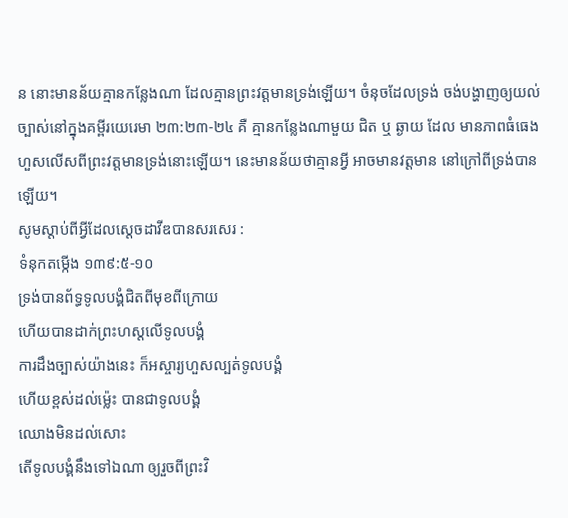ន នោះមានន័យគ្មានកន្លែងណា ដែលគ្មានព្រះវត្តមានទ្រង់ឡើយ។ ចំនុចដែលទ្រង់ ចង់បង្ហាញឲ្យយល់ច្បាស់នៅក្នុងគម្ពីរយេរេមា ២៣:២៣-២៤ គឺ គ្មានកន្លែងណាមួយ ជិត ឬ ឆ្ងាយ ដែល មានភាពធំធេងហួសលើសពីព្រះវត្តមានទ្រង់នោះឡើយ។ នេះមានន័យថាគ្មានអ្វី អាចមានវត្តមាន នៅក្រៅពីទ្រង់បានឡើយ។
សូមស្តាប់ពីអ្វីដែលស្តេចដាវីឌបានសរសេរ :
ទំនុកតម្កើង ១៣៩:៥-១០
ទ្រង់បានព័ទ្ធទូលបង្គំជិតពីមុខពីក្រោយ
ហើយបានដាក់ព្រះហស្តលើទូលបង្គំ
ការដឹងច្បាស់យ៉ាងនេះ ក៏អស្ចារ្យហួសល្បត់ទូលបង្គំ
ហើយខ្ពស់ដល់ម៉្លេះ បានជាទូលបង្គំ
ឈោងមិនដល់សោះ
តើទូលបង្គំនឹងទៅឯណា ឲ្យរួចពីព្រះវិ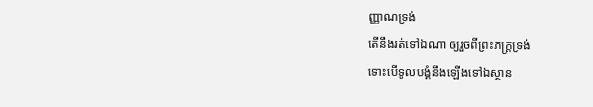ញ្ញាណទ្រង់
តើនឹងរត់ទៅឯណា ឲ្យរួចពីព្រះភក្ត្រទ្រង់
ទោះបើទូលបង្គំនឹងឡើងទៅឯស្ថាន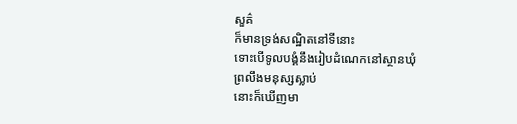សួគ៌
ក៏មានទ្រង់សណ្ឋិតនៅទីនោះ
ទោះបើទូលបង្គំនឹងរៀបដំណេកនៅស្ថានឃុំ
ព្រលឹងមនុស្សស្លាប់
នោះក៏ឃើញមា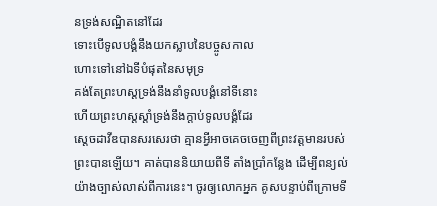នទ្រង់សណ្ឋិតនៅដែរ
ទោះបើទូលបង្គំនឹងយកស្លាបនៃបច្ចូសកាល
ហោះទៅនៅឯទីបំផុតនៃសមុទ្រ
គង់តែព្រះហស្តទ្រង់នឹងនាំទូលបង្គំនៅទីនោះ
ហើយព្រះហស្តស្តាំទ្រង់នឹងក្តាប់ទូលបង្គំដែរ
ស្តេចដាវីឌបានសរសេរថា គ្មានអ្វីអាចគេចចេញពីព្រះវត្តមានរបស់ព្រះបានឡើយ។ គាត់បាននិយាយពីទី តាំងប្រាំកន្លែង ដើម្បីពន្យល់យ៉ាងច្បាស់លាស់ពីការនេះ។ ចូរឲ្យលោកអ្នក គូសបន្ទាប់ពីក្រោមទី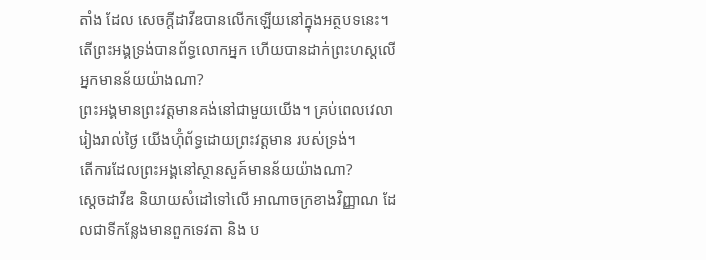តាំង ដែល សេចក្តីដាវីឌបានលើកឡើយនៅក្នុងអត្ថបទនេះ។
តើព្រះអង្គទ្រង់បានព័ទ្ធលោកអ្នក ហើយបានដាក់ព្រះហស្តលើអ្នកមានន័យយ៉ាងណា?
ព្រះអង្គមានព្រះវត្តមានគង់នៅជាមួយយើង។ គ្រប់ពេលវេលា រៀងរាល់ថ្ងៃ យើងហ៊ំុព័ទ្ធដោយព្រះវត្តមាន របស់ទ្រង់។
តើការដែលព្រះអង្គនៅស្ថានសួគ៍មានន័យយ៉ាងណា?
ស្តេចដាវីឌ និយាយសំដៅទៅលើ អាណាចក្រខាងវិញ្ញាណ ដែលជាទីកន្លែងមានពួកទេវតា និង ប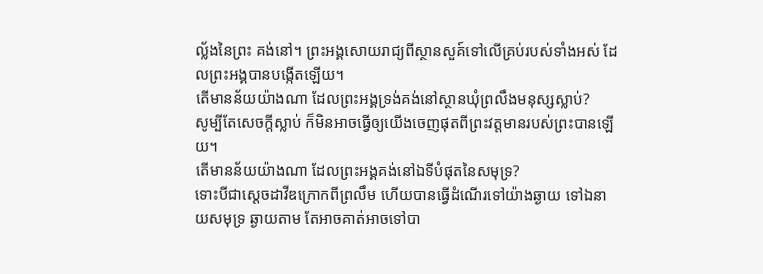ល្ល័ងនៃព្រះ គង់នៅ។ ព្រះអង្គសោយរាជ្យពីស្ថានសួគ៍ទៅលើគ្រប់របស់ទាំងអស់ ដែលព្រះអង្គបានបង្កើតឡើយ។
តើមានន័យយ៉ាងណា ដែលព្រះអង្គទ្រង់គង់នៅស្ថានឃុំព្រលឹងមនុស្សស្លាប់?
សូម្បីតែសេចក្តីស្លាប់ ក៏មិនអាចធ្វើឲ្យយើងចេញផុតពីព្រះវត្តមានរបស់ព្រះបានឡើយ។
តើមានន័យយ៉ាងណា ដែលព្រះអង្គគង់នៅឯទីបំផុតនៃសមុទ្រ?
ទោះបីជាស្តេចដាវីឌក្រោកពីព្រលឹម ហើយបានធ្វើដំណើរទៅយ៉ាងឆ្ងាយ ទៅឯនាយសមុទ្រ ឆ្ងាយតាម តែអាចគាត់អាចទៅបា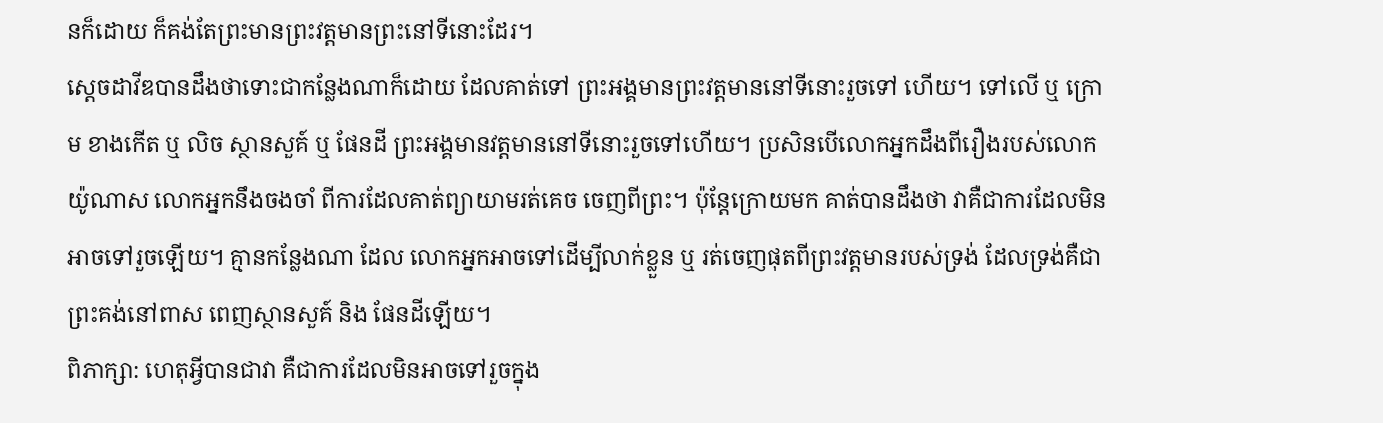នក៏ដោយ ក៏គង់តែព្រះមានព្រះវត្តមានព្រះនៅទីនោះដែរ។
ស្តេចដាវីឌបានដឹងថាទោះជាកន្លែងណាក៏ដោយ ដែលគាត់ទៅ ព្រះអង្គមានព្រះវត្តមាននៅទីនោះរួចទៅ ហើយ។ ទៅលើ ឬ ក្រោម ខាងកើត ឬ លិច ស្ថានសួគ៍ ឬ ផែនដី ព្រះអង្គមានវត្តមាននៅទីនោះរួចទៅហើយ។ ប្រសិនបើលោកអ្នកដឹងពីរឿងរបស់លោក យ៉ូណាស លោកអ្នកនឹងចងចាំ ពីការដែលគាត់ព្យាយាមរត់គេច ចេញពីព្រះ។ ប៉ុន្តែក្រោយមក គាត់បានដឹងថា វាគឺជាការដែលមិនអាចទៅរួចឡើយ។ គ្មានកន្លែងណា ដែល លោកអ្នកអាចទៅដើម្បីលាក់ខ្លួន ឬ រត់ចេញផុតពីព្រះវត្តមានរបស់ទ្រង់ ដែលទ្រង់គឺជាព្រះគង់នៅពាស ពេញស្ថានសួគ៍ និង ផែនដីឡើយ។
ពិភាក្សា: ហេតុអ្វីបានជាវា គឺជាការដែលមិនអាចទៅរួចក្នុង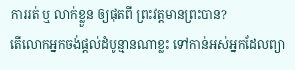ការរត់ ឬ លាក់ខ្លួន ឲ្យផុតពី ព្រះវត្តមានព្រះបាន?
តើលោកអ្នកចង់ផ្តល់ដំបូន្មានណាខ្លះ ទៅកាន់អស់អ្នកដែលព្យា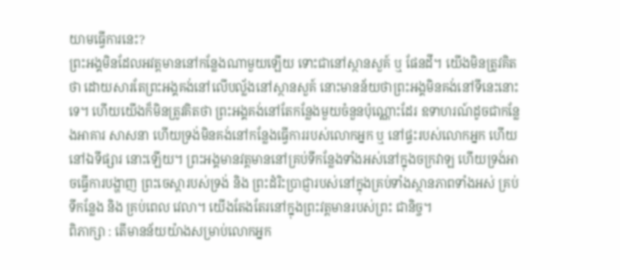យាមធ្វើការនេះ?
ព្រះអង្គមិនដែលអវត្តមាននៅកន្លែងណាមួយឡើយ ទោះជានៅស្ថានសួគ៍ ឬ ផែនដី។ យើងមិនត្រូវគិតថា ដោយសារតែព្រះអង្គគង់នៅលើបល្ល័ងនៅស្ថានសួគ៍ នោះមានន័យថាព្រះអង្គមិនគង់នៅទីនេះនោះទេ។ ហើយយើងក៏មិនត្រូវគិតថា ព្រះអង្គគង់នៅតែកន្លែងមួយចំនួនប៉ុណ្ណោះដែរ ឧទាហរណ៍ដូចជាកន្លែងអាគារ សាសនា ហើយទ្រង់មិនគង់នៅកន្លែងធ្វើការរបស់លោកអ្នក ឬ នៅផ្ទះរបស់លោកអ្នក ហើយ នៅឯទីផ្សារ នោះឡើយ។ ព្រះអង្គមានវត្តមាននៅគ្រប់ទីកន្លែងទាំងអស់នៅក្នុងចក្រវាឡ ហើយទ្រង់អាចធ្វើការបង្ហាញ ព្រះចេស្តារបស់ទ្រង់ និង ព្រះដំរិះប្រាជ្ញារបស់នៅក្នុងគ្រប់ទាំងស្ថានភាពទាំងអស់ គ្រប់ទីកន្លែង និង គ្រប់ពេល វេលា។ យើងតែងតែរនៅក្នុងព្រះវត្តមានរបស់ព្រះ ជានិច្ច។
ពិភាក្សា : តើមានន័យយ៉ាងសម្រាប់លោកអ្នក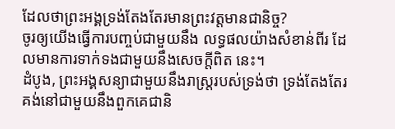ដែលថាព្រះអង្គទ្រង់តែងតែរមានព្រះវត្តមានជានិច្ច?
ចូរឲ្យយើងធ្វើការបញ្ចប់ជាមួយនឹង លទ្ធផលយ៉ាងសំខាន់ពីរ ដែលមានការទាក់ទងជាមួយនឹងសេចក្តីពិត នេះ។
ដំបូង, ព្រះអង្គសន្យាជាមួយនឹងរាស្ត្ររបស់ទ្រង់ថា ទ្រង់តែងតែរគង់នៅជាមួយនឹងពួកគេជានិ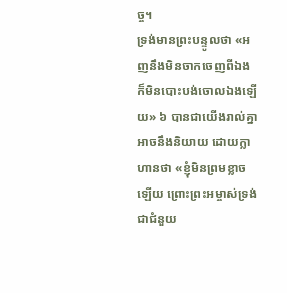ច្ច។
ទ្រង់មានព្រះបន្ទូលថា «អញនឹងមិនចាកចេញពីឯង ក៏មិនបោះបង់ចោលឯងឡើយ» ៦ បានជាយើងរាល់គ្នា អាចនឹងនិយាយ ដោយក្លាហានថា «ខ្ញុំមិនព្រមខ្លាចឡើយ ព្រោះព្រះអម្ចាស់ទ្រង់ជាជំនួយ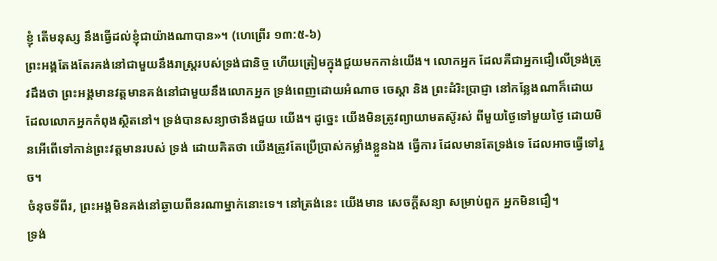ខ្ញុំ តើមនុស្ស នឹងធ្វើដល់ខ្ញុំជាយ៉ាងណាបាន»។ (ហេព្រើរ ១៣:៥-៦)
ព្រះអង្គតែងតែរគង់នៅជាមួយនឹងរាស្ត្ររបស់ទ្រង់ជានិច្ច ហើយត្រៀមក្នុងជួយមកកាន់យើង។ លោកអ្នក ដែលគឺជាអ្នកជឿលើទ្រង់ត្រូវដឹងថា ព្រះអង្គមានវត្តមានគង់នៅជាមួយនឹងលោកអ្នក ទ្រង់ពេញដោយអំណាច ចេស្តា និង ព្រះដំរិះប្រាជ្ញា នៅកន្លែងណាក៏ដោយ ដែលលោកអ្នកកំពុងស្ថិតនៅ។ ទ្រង់បានសន្យាថានឹងជួយ យើង។ ដូច្នេះ យើងមិនត្រូវព្យាយាមតស៊ូរស់ ពីមួយថ្ងៃទៅមួយថ្ងៃ ដោយមិនអើពើទៅកាន់ព្រះវត្តមានរបស់ ទ្រង់ ដោយគិតថា យើងត្រូវតែប្រើប្រាស់កម្លាំងខ្លួនឯង ធ្វើការ ដែលមានតែទ្រង់ទេ ដែលអាចធ្វើទៅរួច។
ចំនុចទីពីរ, ព្រះអង្គមិនគង់នៅឆ្ងាយពីនរណាម្នាក់នោះទេ។ នៅត្រង់នេះ យើងមាន សេចក្តីសន្យា សម្រាប់ពួក អ្នកមិនជឿ។
ទ្រង់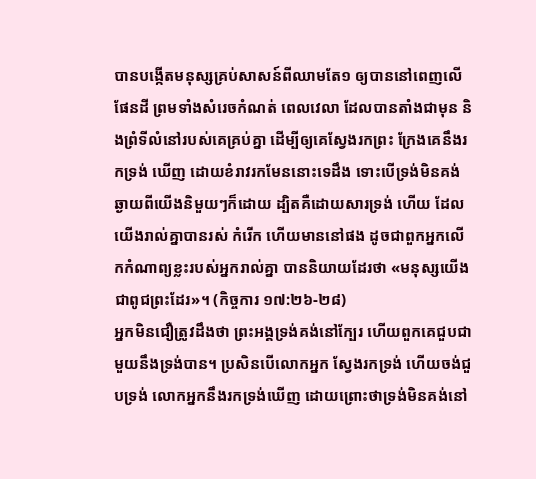បានបង្កើតមនុស្សគ្រប់សាសន៍ពីឈាមតែ១ ឲ្យបាននៅពេញលើផែនដី ព្រមទាំងសំរេចកំណត់ ពេលវេលា ដែលបានតាំងជាមុន និងព្រំទីលំនៅរបស់គេគ្រប់គ្នា ដើម្បីឲ្យគេស្វែងរកព្រះ ក្រែងគេនឹងរកទ្រង់ ឃើញ ដោយខំរាវរកមែននោះទេដឹង ទោះបើទ្រង់មិនគង់ឆ្ងាយពីយើងនិមួយៗក៏ដោយ ដ្បិតគឺដោយសារទ្រង់ ហើយ ដែលយើងរាល់គ្នាបានរស់ កំរើក ហើយមាននៅផង ដូចជាពួកអ្នកលើកកំណាព្យខ្លះរបស់អ្នករាល់គ្នា បាននិយាយដែរថា «មនុស្សយើងជាពូជព្រះដែរ»។ (កិច្ចការ ១៧:២៦-២៨)
អ្នកមិនជឿត្រូវដឹងថា ព្រះអង្គទ្រង់គង់នៅក្បែរ ហើយពួកគេជួបជាមួយនឹងទ្រង់បាន។ ប្រសិនបើលោកអ្នក ស្វែងរកទ្រង់ ហើយចង់ជួបទ្រង់ លោកអ្នកនឹងរកទ្រង់ឃើញ ដោយព្រោះថាទ្រង់មិនគង់នៅ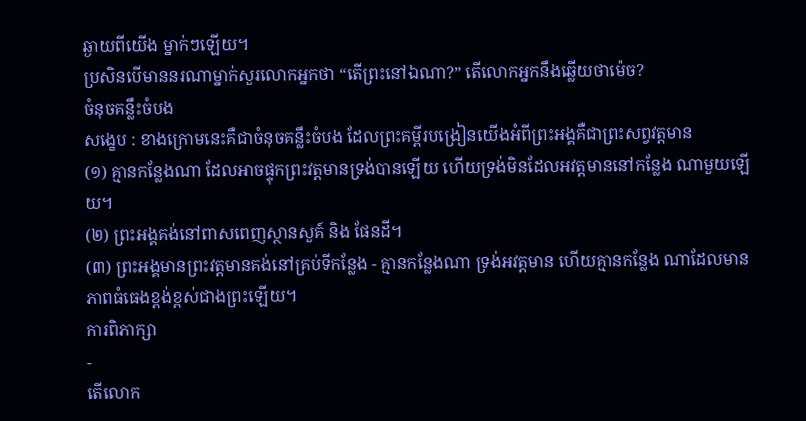ឆ្ងាយពីយើង ម្នាក់ៗឡើយ។
ប្រសិនបើមាននរណាម្នាក់សួរលោកអ្នកថា “តើព្រះនៅឯណា?” តើលោកអ្នកនឹងឆ្លើយថាម៉េច?
ចំនុចគន្លឹះចំបង
សង្ខេប : ខាងក្រោមនេះគឺជាចំនុចគន្លឹះចំបង ដែលព្រះគម្ពីរបង្រៀនយើងអំពីព្រះអង្គគឺជាព្រះសព្វវត្តមាន
(១) គ្មានកន្លែងណា ដែលអាចផ្ទុកព្រះវត្តមានទ្រង់បានឡើយ ហើយទ្រង់មិនដែលអវត្តមាននៅកន្លែង ណាមួយឡើយ។
(២) ព្រះអង្គគង់នៅពាសពេញស្ថានសួគ៍ និង ផែនដី។
(៣) ព្រះអង្គមានព្រះវត្តមានគង់នៅគ្រប់ទីកន្លែង - គ្មានកន្លែងណា ទ្រង់អវត្តមាន ហើយគ្មានកន្លែង ណាដែលមាន
ភាពធំធេងខ្ពង់ខ្ពស់ជាងព្រះឡើយ។
ការពិភាក្សា
-
តើលោក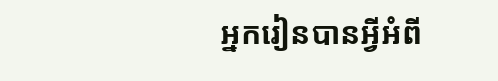អ្នករៀនបានអ្វីអំពី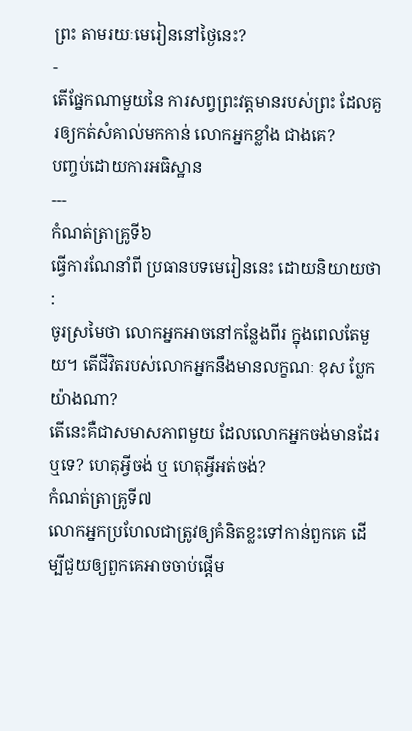ព្រះ តាមរយៈមេរៀននៅថ្ងៃនេះ?
-
តើផែ្នកណាមួយនៃ ការសព្វព្រះវត្តមានរបស់ព្រះ ដែលគួរឲ្យកត់សំគាល់មកកាន់ លោកអ្នកខ្លាំង ជាងគេ?
បញ្ចប់ដោយការអធិស្ឋាន
---
កំណត់ត្រាគ្រូទី៦
ធ្វើការណែនាំពី ប្រធានបទមេរៀននេះ ដោយនិយាយថា :
ចូរស្រមៃថា លោកអ្នកអាចនៅកន្លែងពីរ ក្នុងពេលតែមួយ។ តើជីវិតរបស់លោកអ្នកនឹងមានលក្ខណៈ ខុស ប្លែកយ៉ាងណា?
តើនេះគឺជាសមាសភាពមួយ ដែលលោកអ្នកចង់មានដែរ ឬទេ? ហេតុអ្វីចង់ ឬ ហេតុអ្វីអត់ចង់?
កំណត់ត្រាគ្រូទី៧
លោកអ្នកប្រហែលជាត្រូវឲ្យគំនិតខ្លះទៅកាន់ពួកគេ ដើម្បីជួយឲ្យពួកគេអាចចាប់ផ្តើម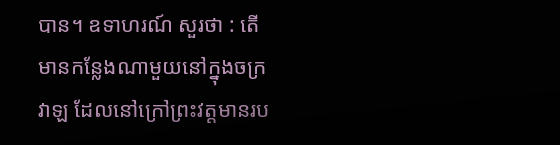បាន។ ឧទាហរណ៍ សួរថា : តើមានកន្លែងណាមួយនៅក្នុងចក្រវាឡ ដែលនៅក្រៅព្រះវត្តមានរប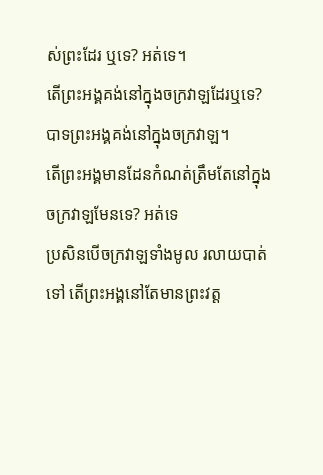ស់ព្រះដែរ ឬទេ? អត់ទេ។
តើព្រះអង្គគង់នៅក្នុងចក្រវាឡដែរឬទេ? បាទព្រះអង្គគង់នៅក្នុងចក្រវាឡ។
តើព្រះអង្គមានដែនកំណត់ត្រឹមតែនៅក្នុងចក្រវាឡមែនទេ? អត់ទេ
ប្រសិនបើចក្រវាឡទាំងមូល រលាយបាត់ទៅ តើព្រះអង្គនៅតែមានព្រះវត្ត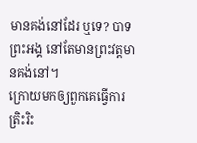មានគង់នៅដែរ ឬទេ? បាទព្រះអង្គ នៅតែមានព្រះវត្តមានគង់នៅ។
ក្រោយមកឲ្យពួកគេធ្វើការត្រិះរិះ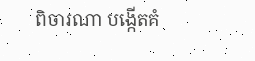ពិចារណា បង្កើតគំ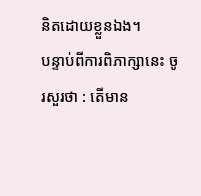និតដោយខ្លួនឯង។
បន្ទាប់ពីការពិភាក្សានេះ ចូរសួរថា : តើមាន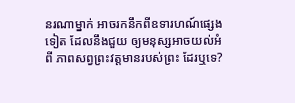នរណាម្នាក់ អាចរកនឹកពីឧទារហណ៍ផ្សេងទៀត ដែលនឹងជួយ ឲ្យមនុស្សអាចយល់អំពី ភាពសព្វព្រះវត្តមានរបស់ព្រះ ដែរឬទេ?